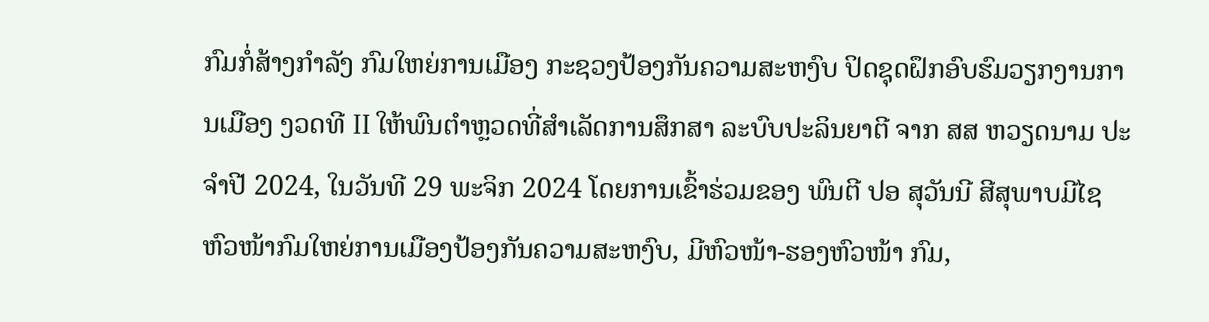ກົມກໍ່ສ້າງກໍາລັງ ກົມໃຫຍ່ການເມືອງ ກະຊວງປ້ອງກັນຄວາມສະຫງົບ ປິດຊຸດຝຶກອົບຮົມວຽກງານການເມືອງ ງວດທີ II ໃຫ້ພົນຕໍາຫຼວດທີ່ສໍາເລັດການສຶກສາ ລະບົບປະລິນຍາຕີ ຈາກ ສສ ຫວຽດນາມ ປະຈຳປີ 2024, ໃນວັນທີ 29 ພະຈິກ 2024 ໂດຍການເຂົ້າຮ່ວມຂອງ ພົນຕີ ປອ ສຸວັນນີ ສີສຸພາບມີໄຊ ຫົວໜ້າກົມໃຫຍ່ການເມືອງປ້ອງກັນຄວາມສະຫງົບ, ມີຫົວໜ້າ-ຮອງຫົວໜ້າ ກົມ,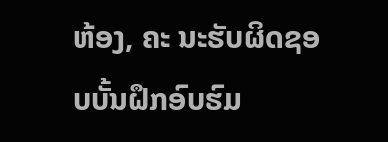ຫ້ອງ, ຄະ ນະຮັບຜິດຊອບບັ້ນຝຶກອົບຮົມ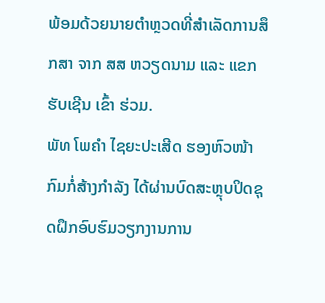ພ້ອມດ້ວຍນາຍຕຳຫຼວດທີ່ສໍາເລັດການສຶກສາ ຈາກ ສສ ຫວຽດນາມ ແລະ ແຂກຮັບເຊີນ ເຂົ້າ ຮ່ວມ.
ພັທ ໂພຄໍາ ໄຊຍະປະເສີດ ຮອງຫົວໜ້າກົມກໍ່ສ້າງກໍາລັງ ໄດ້ຜ່ານບົດສະຫຼຸບປິດຊຸດຝຶກອົບຮົມວຽກງານການ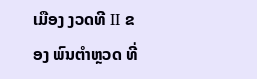ເມືອງ ງວດທີ II ຂອງ ພົນຕຳຫຼວດ ທີ່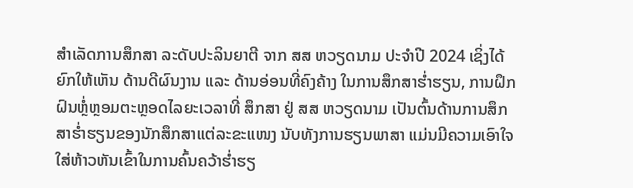ສໍາເລັດການສຶກສາ ລະດັບປະລິນຍາຕີ ຈາກ ສສ ຫວຽດນາມ ປະຈຳປີ 2024 ເຊິ່ງໄດ້ຍົກໃຫ້ເຫັນ ດ້ານດີຜົນງານ ແລະ ດ້ານອ່ອນທີ່ຄົງຄ້າງ ໃນການສຶກສາຮໍ່າຮຽນ, ການຝຶກຝົນຫຼໍ່ຫຼອມຕະຫຼອດໄລຍະເວລາທີ່ ສຶກສາ ຢູ່ ສສ ຫວຽດນາມ ເປັນຕົ້ນດ້ານການສຶກ ສາຮໍ່າຮຽນຂອງນັກສຶກສາແຕ່ລະຂະແໜງ ນັບທັງການຮຽນພາສາ ແມ່ນມີຄວາມເອົາໃຈໃສ່ຫ້າວຫັນເຂົ້າໃນການຄົ້ນຄວ້າຮໍ່າຮຽ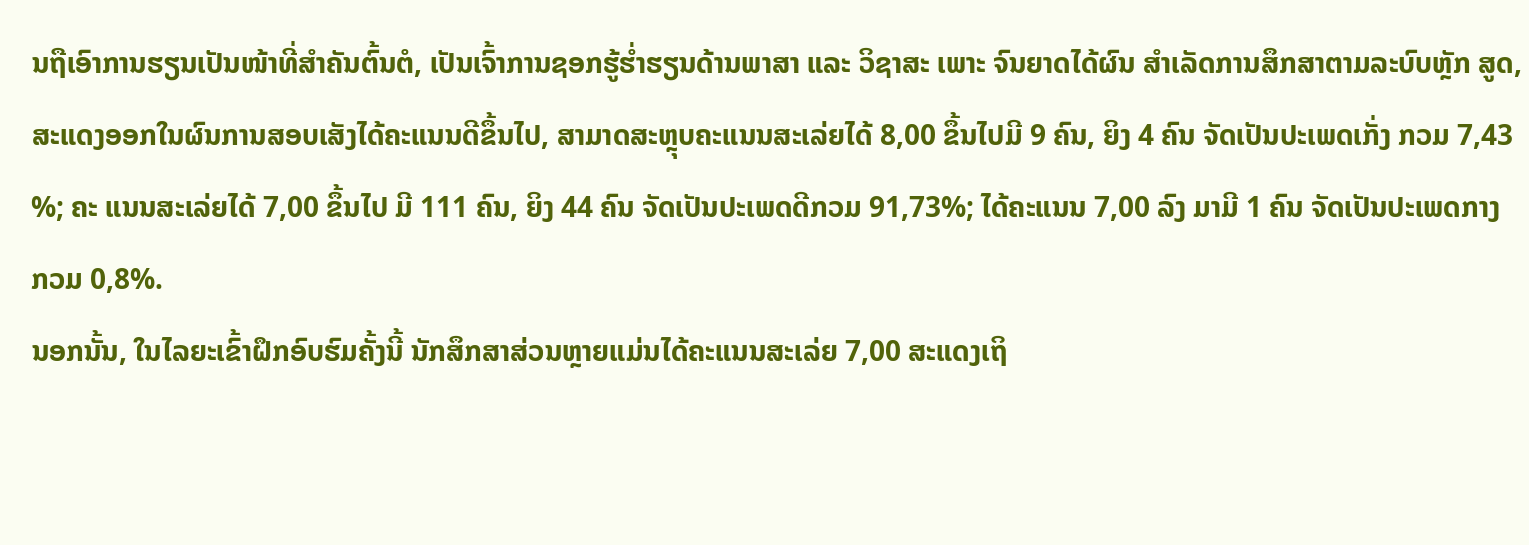ນຖືເອົາການຮຽນເປັນໜ້າທີ່ສໍາຄັນຕົ້ນຕໍ, ເປັນເຈົ້າການຊອກຮູ້ຮໍ່າຮຽນດ້ານພາສາ ແລະ ວິຊາສະ ເພາະ ຈົນຍາດໄດ້ຜົນ ສຳເລັດການສຶກສາຕາມລະບົບຫຼັກ ສູດ, ສະແດງອອກໃນຜົນການສອບເສັງໄດ້ຄະແນນດີຂຶ້ນໄປ, ສາມາດສະຫຼຸບຄະແນນສະເລ່ຍໄດ້ 8,00 ຂຶ້ນໄປມີ 9 ຄົນ, ຍິງ 4 ຄົນ ຈັດເປັນປະເພດເກັ່ງ ກວມ 7,43 %; ຄະ ແນນສະເລ່ຍໄດ້ 7,00 ຂຶ້ນໄປ ມີ 111 ຄົນ, ຍິງ 44 ຄົນ ຈັດເປັນປະເພດດີກວມ 91,73%; ໄດ້ຄະແນນ 7,00 ລົງ ມາມີ 1 ຄົນ ຈັດເປັນປະເພດກາງ ກວມ 0,8%.
ນອກນັ້ນ, ໃນໄລຍະເຂົ້າຝຶກອົບຮົມຄັ້ງນີ້ ນັກສຶກສາສ່ວນຫຼາຍແມ່ນໄດ້ຄະແນນສະເລ່ຍ 7,00 ສະແດງເຖິ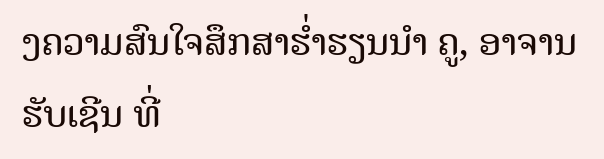ງຄວາມສົນໃຈສຶກສາຮໍ່າຮຽນນໍາ ຄູ, ອາຈານຮັບເຊີນ ທີ່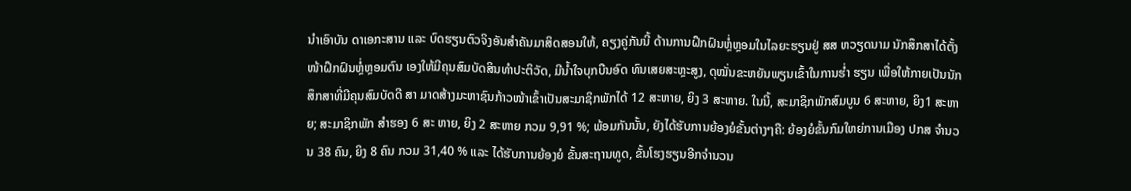ນໍາເອົາບັນ ດາເອກະສານ ແລະ ບົດຮຽນຕົວຈິງອັນສໍາຄັນມາສິດສອນໃຫ້, ຄຽງຄູ່ກັນນີ້ ດ້ານການຝຶກຝົນຫຼໍ່ຫຼອມໃນໄລຍະຮຽນຢູ່ ສສ ຫວຽດນາມ ນັກສຶກສາໄດ້ຕັ້ງໜ້າຝຶກຝົນຫຼ່ໍຫຼອມຕົນ ເອງໃຫ້ມີຄຸນສົມບັດສິນທໍາປະຕິວັດ, ມີນໍ້າໃຈບຸກບືນອົດ ທົນເສຍສະຫຼະສູງ, ດຸໝັ່ນຂະຫຍັນພຽນເຂົ້າໃນການຮໍ່າ ຮຽນ ເພື່ອໃຫ້ກາຍເປັນນັກສຶກສາທີ່ມີຄຸນສົມບັດດີ ສາ ມາດສ້າງມະຫາຊົນກ້າວໜ້າເຂົ້າເປັນສະມາຊິກພັກໄດ້ 12 ສະຫາຍ, ຍິງ 3 ສະຫາຍ. ໃນນີ້, ສະມາຊິກພັກສົມບູນ 6 ສະຫາຍ, ຍິງ1 ສະຫາຍ; ສະມາຊິກພັກ ສຳຮອງ 6 ສະ ຫາຍ, ຍິງ 2 ສະຫາຍ ກວມ 9,91 %; ພ້ອມກັນນັ້ນ, ຍັງໄດ້ຮັບການຍ້ອງຍໍຂັ້ນຕ່າງໆຄື: ຍ້ອງຍໍຂັ້ນກົມໃຫຍ່ການເມືອງ ປກສ ຈຳນວນ 38 ຄົນ, ຍິງ 8 ຄົນ ກວມ 31,40 % ແລະ ໄດ້ຮັບການຍ້ອງຍໍ ຂັ້ນສະຖານທູດ, ຂັ້ນໂຮງຮຽນອີກຈໍານວນ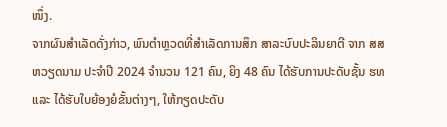ໜຶ່ງ.
ຈາກຜົນສໍາເລັດດັ່ງກ່າວ, ພົນຕໍາຫຼວດທີ່ສໍາເລັດການສຶກ ສາລະບົບປະລິນຍາຕີ ຈາກ ສສ ຫວຽດນາມ ປະຈຳປີ 2024 ຈໍານວນ 121 ຄົນ, ຍິງ 48 ຄົນ ໄດ້ຮັບການປະດັບຊັ້ນ ຮທ ແລະ ໄດ້ຮັບໃບຍ້ອງຍໍຂັ້ນຕ່າງໆ, ໃຫ້ກຽດປະດັບ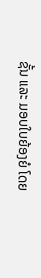ຊັ້ນ ແລະ ມອບໃບຍ້ອງຍໍ ໂດຍ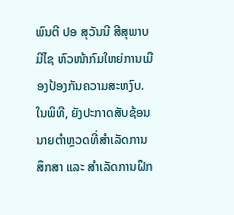ພົນຕີ ປອ ສຸວັນນີ ສີສຸພາບມີໄຊ ຫົວໜ້າກົມໃຫຍ່ການເມືອງປ້ອງກັນຄວາມສະຫງົບ.
ໃນພິທີ, ຍັງປະກາດສັບຊ້ອນນາຍຕໍາຫຼວດທີ່ສໍາເລັດການສຶກສາ ແລະ ສໍາເລັດການຝຶກ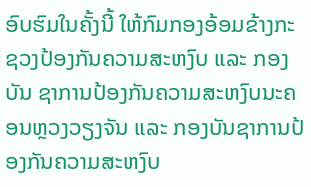ອົບຮົມໃນຄັ້ງນີ້ ໃຫ້ກົມກອງອ້ອມຂ້າງກະ ຊວງປ້ອງກັນຄວາມສະຫງົບ ແລະ ກອງບັນ ຊາການປ້ອງກັນຄວາມສະຫງົບນະຄອນຫຼວງວຽງຈັນ ແລະ ກອງບັນຊາການປ້ອງກັນຄວາມສະຫງົບ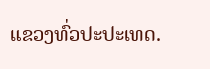ແຂວງທົ່ວປະປະເທດ.